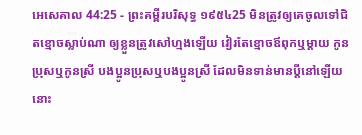អេសេគាល 44:25 - ព្រះគម្ពីរបរិសុទ្ធ ១៩៥៤25 មិនត្រូវឲ្យគេចូលទៅជិតខ្មោចស្លាប់ណា ឲ្យខ្លួនត្រូវសៅហ្មងឡើយ វៀរតែខ្មោចឪពុកឬម្តាយ កូនប្រុសឬកូនស្រី បងប្អូនប្រុសឬបងប្អូនស្រី ដែលមិនទាន់មានប្ដីនៅឡើយ នោះ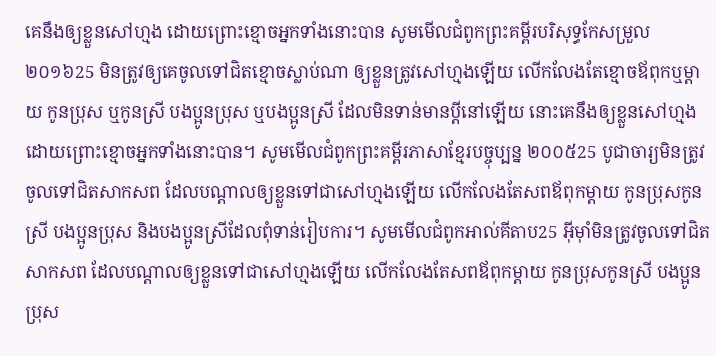គេនឹងឲ្យខ្លួនសៅហ្មង ដោយព្រោះខ្មោចអ្នកទាំងនោះបាន សូមមើលជំពូកព្រះគម្ពីរបរិសុទ្ធកែសម្រួល ២០១៦25 មិនត្រូវឲ្យគេចូលទៅជិតខ្មោចស្លាប់ណា ឲ្យខ្លួនត្រូវសៅហ្មងឡើយ លើកលែងតែខ្មោចឪពុកឬម្តាយ កូនប្រុស ឬកូនស្រី បងប្អូនប្រុស ឬបងប្អូនស្រី ដែលមិនទាន់មានប្តីនៅឡើយ នោះគេនឹងឲ្យខ្លួនសៅហ្មង ដោយព្រោះខ្មោចអ្នកទាំងនោះបាន។ សូមមើលជំពូកព្រះគម្ពីរភាសាខ្មែរបច្ចុប្បន្ន ២០០៥25 បូជាចារ្យមិនត្រូវចូលទៅជិតសាកសព ដែលបណ្ដាលឲ្យខ្លួនទៅជាសៅហ្មងឡើយ លើកលែងតែសពឪពុកម្ដាយ កូនប្រុសកូនស្រី បងប្អូនប្រុស និងបងប្អូនស្រីដែលពុំទាន់រៀបការ។ សូមមើលជំពូកអាល់គីតាប25 អ៊ីមុាំមិនត្រូវចូលទៅជិតសាកសព ដែលបណ្ដាលឲ្យខ្លួនទៅជាសៅហ្មងឡើយ លើកលែងតែសពឪពុកម្ដាយ កូនប្រុសកូនស្រី បងប្អូនប្រុស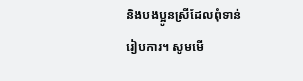និងបងប្អូនស្រីដែលពុំទាន់រៀបការ។ សូមមើ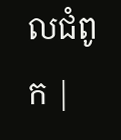លជំពូក |